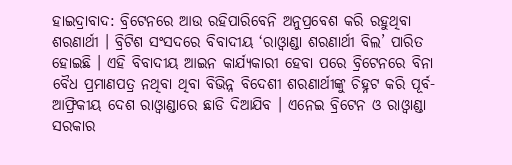ହାଇଦ୍ରାବାଦ: ବ୍ରିଟେନରେ ଆଉ ରହିପାରିବେନି ଅନୁପ୍ରବେଶ କରି ରହୁଥିବା ଶରଣାର୍ଥୀ । ବ୍ରିଟିଶ ସଂସଦରେ ବିବାଦୀୟ ‘ରାଓ୍ବାଣ୍ଡା ଶରଣାର୍ଥୀ ବିଲ’ ପାରିତ ହୋଇଛି । ଏହି ବିବାଦୀୟ ଆଇନ କାର୍ଯ୍ୟକାରୀ ହେବା ପରେ ବ୍ରିଟେନରେ ବିନା ବୈଧ ପ୍ରମାଣପତ୍ର ନଥିବା ଥିବା ବିଭିନ୍ନ ବିଦେଶୀ ଶରଣାର୍ଥୀଙ୍କୁ ଚିହ୍ନଟ କରି ପୂର୍ବ-ଆଫ୍ରିକୀୟ ଦେଶ ରାଓ୍ବାଣ୍ଡାରେ ଛାଡି ଦିଆଯିବ । ଏନେଇ ବ୍ରିଟେନ ଓ ରାଓ୍ବାଣ୍ଡା ସରକାର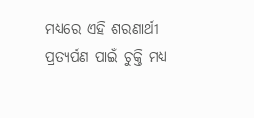ମଧ୍ୟରେ ଏହି ଶରଣାର୍ଥୀ ପ୍ରତ୍ୟର୍ପଣ ପାଇଁ ଚୁକ୍ତି ମଧ୍ୟ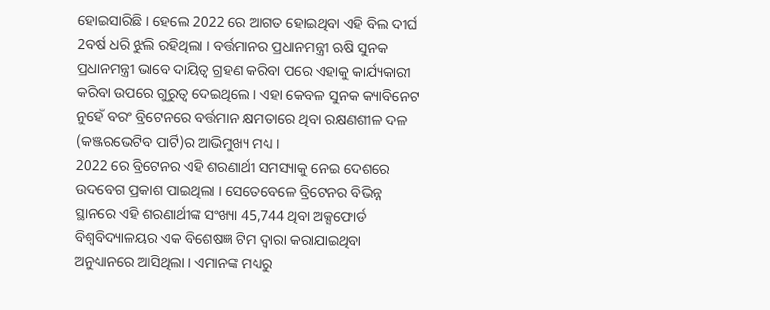ହୋଇସାରିଛି । ହେଲେ 2022 ରେ ଆଗତ ହୋଇଥିବା ଏହି ବିଲ ଦୀର୍ଘ 2ବର୍ଷ ଧରି ଝୁଲି ରହିଥିଲା । ବର୍ତ୍ତମାନର ପ୍ରଧାନମନ୍ତ୍ରୀ ଋଷି ସୁନକ ପ୍ରଧାନମନ୍ତ୍ରୀ ଭାବେ ଦାୟିତ୍ବ ଗ୍ରହଣ କରିବା ପରେ ଏହାକୁ କାର୍ଯ୍ୟକାରୀ କରିବା ଉପରେ ଗୁରୁତ୍ବ ଦେଇଥିଲେ । ଏହା କେବଳ ସୁନକ କ୍ୟାବିନେଟ ନୁହେଁ ବରଂ ବ୍ରିଟେନରେ ବର୍ତ୍ତମାନ କ୍ଷମତାରେ ଥିବା ରକ୍ଷଣଶୀଳ ଦଳ (କଞ୍ଜରଭେଟିବ ପାର୍ଟି)ର ଆଭିମୁଖ୍ୟ ମଧ୍ୟ ।
2022 ରେ ବ୍ରିଟେନର ଏହି ଶରଣାର୍ଥୀ ସମସ୍ୟାକୁ ନେଇ ଦେଶରେ ଉଦବେଗ ପ୍ରକାଶ ପାଇଥିଲା । ସେତେବେଳେ ବ୍ରିଟେନର ବିଭିନ୍ନ ସ୍ଥାନରେ ଏହି ଶରଣାର୍ଥୀଙ୍କ ସଂଖ୍ୟା 45,744 ଥିବା ଅକ୍ସଫୋର୍ଡ ବିଶ୍ବବିଦ୍ୟାଳୟର ଏକ ବିଶେଷଜ୍ଞ ଟିମ ଦ୍ବାରା କରାଯାଇଥିବା ଅନୁଧ୍ୟାନରେ ଆସିଥିଲା । ଏମାନଙ୍କ ମଧ୍ୟରୁ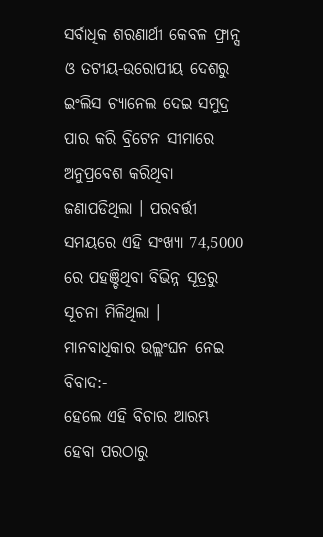ସର୍ବାଧିକ ଶରଣାର୍ଥୀ କେବଳ ଫ୍ରାନ୍ସ ଓ ତଟୀୟ-ଉରୋପୀୟ ଦେଶରୁ ଇଂଲିସ ଚ୍ୟାନେଲ ଦେଇ ସମୁଦ୍ର ପାର କରି ବ୍ରିଟେନ ସୀମାରେ ଅନୁପ୍ରବେଶ କରିଥିବା ଜଣାପଡିଥିଲା । ପରବର୍ତ୍ତୀ ସମୟରେ ଏହି ସଂଖ୍ୟା 74,5000 ରେ ପହଞ୍ଚିଥିବା ବିଭିନ୍ନ ସୂତ୍ରରୁ ସୂଚନା ମିଳିଥିଲା ।
ମାନବାଧିକାର ଉଲ୍ଲଂଘନ ନେଇ ବିବାଦ:-
ହେଲେ ଏହି ବିଚାର ଆରମ୍ଭ ହେବା ପରଠାରୁ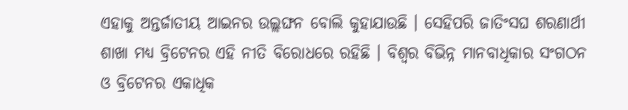ଏହାକୁ ଅନ୍ତର୍ଜାତୀୟ ଆଇନର ଉଲ୍ଲଙ୍ଘନ ବୋଲି କୁହାଯାଉଛି । ସେହିପରି ଜାତିଂସଘ ଶରଣାର୍ଥୀ ଶାଖା ମଧ୍ୟ ବ୍ରିଟେନର ଏହି ନୀତି ବିରୋଧରେ ରହିଛି । ବିଶ୍ବର ବିଭିନ୍ନ ମାନବାଧିକାର ସଂଗଠନ ଓ ବ୍ରିଟେନର ଏକାଧିକ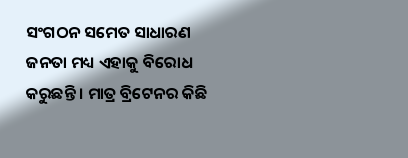ସଂଗଠନ ସମେତ ସାଧାରଣ ଜନତା ମଧ୍ୟ ଏହାକୁ ବିରୋଧ କରୁଛନ୍ତି । ମାତ୍ର ବ୍ରିଟେନର କିଛି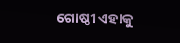ଗୋଷ୍ଠୀ ଏହାକୁ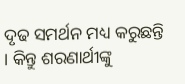ଦୃଢ ସମର୍ଥନ ମଧ୍ୟ କରୁଛନ୍ତି । କିନ୍ତୁ ଶରଣାର୍ଥୀଙ୍କୁ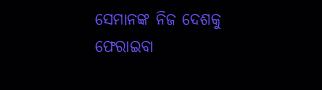ସେମାନଙ୍କ ନିଜ ଦେଶକୁ ଫେରାଇବା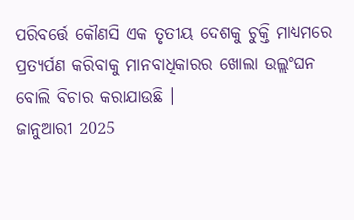ପରିବର୍ତ୍ତେ କୌଣସି ଏକ ତୃତୀୟ ଦେଶକୁ ଚୁକ୍ତି ମାଧ୍ୟମରେ ପ୍ରତ୍ୟର୍ପଣ କରିବାକୁ ମାନବାଧିକାରର ଖୋଲା ଉଲ୍ଲଂଘନ ବୋଲି ବିଚାର କରାଯାଉଛି ।
ଜାନୁଆରୀ 2025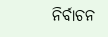ନିର୍ବାଚନ